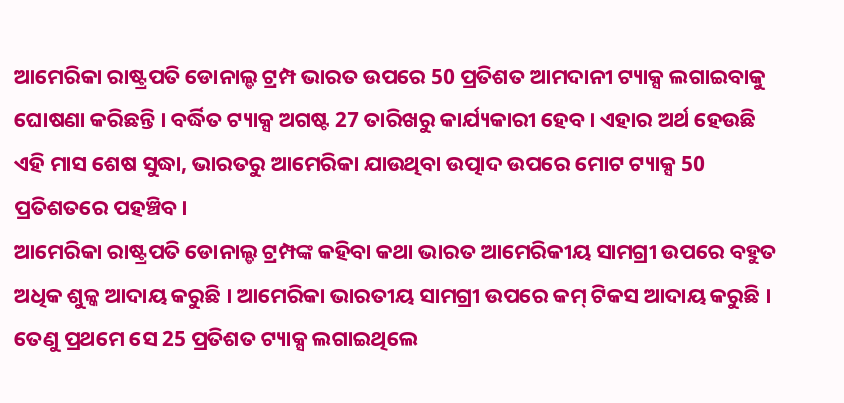ଆମେରିକା ରାଷ୍ଟ୍ରପତି ଡୋନାଲ୍ଡ ଟ୍ରମ୍ପ ଭାରତ ଉପରେ 50 ପ୍ରତିଶତ ଆମଦାନୀ ଟ୍ୟାକ୍ସ ଲଗାଇବାକୁ ଘୋଷଣା କରିଛନ୍ତି । ବର୍ଦ୍ଧିତ ଟ୍ୟାକ୍ସ ଅଗଷ୍ଟ 27 ତାରିଖରୁ କାର୍ଯ୍ୟକାରୀ ହେବ। ଏହାର ଅର୍ଥ ହେଉଛି ଏହି ମାସ ଶେଷ ସୁଦ୍ଧା, ଭାରତରୁ ଆମେରିକା ଯାଉଥିବା ଉତ୍ପାଦ ଉପରେ ମୋଟ ଟ୍ୟାକ୍ସ 50 ପ୍ରତିଶତରେ ପହଞ୍ଚିବ।
ଆମେରିକା ରାଷ୍ଟ୍ରପତି ଡୋନାଲ୍ଡ ଟ୍ରମ୍ପଙ୍କ କହିବା କଥା ଭାରତ ଆମେରିକୀୟ ସାମଗ୍ରୀ ଉପରେ ବହୁତ ଅଧିକ ଶୁଳ୍କ ଆଦାୟ କରୁଛି । ଆମେରିକା ଭାରତୀୟ ସାମଗ୍ରୀ ଉପରେ କମ୍ ଟିକସ ଆଦାୟ କରୁଛି । ତେଣୁ ପ୍ରଥମେ ସେ 25 ପ୍ରତିଶତ ଟ୍ୟାକ୍ସ ଲଗାଇଥିଲେ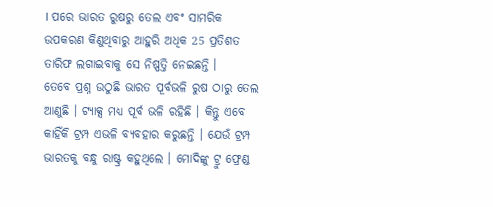। ପରେ ଭାରତ ରୁଷରୁ ତେଲ ଏବଂ ସାମରିକ ଉପକରଣ କିଣୁଥିବାରୁ ଆହୁରି ଅଧିକ 25 ପ୍ରତିଶତ ତାରିଫ ଲଗାଇବାକୁ ସେ ନିଷ୍ପତ୍ତି ନେଇଛନ୍ତି ।
ତେବେ ପ୍ରଶ୍ନ ଉଠୁଛି ଭାରତ ପୂର୍ବଭଳି ରୁଷ ଠାରୁ ତେଲ ଆଣୁଛି । ଟ୍ୟାକ୍ସ ମଧ୍ୟ ପୂର୍ବ ଭଳି ରହିଛି । କିନ୍ତୁ ଏବେ କାହିଁକି ଟ୍ରମ୍ପ ଏଭଳି ବ୍ୟବହାର କରୁଛନ୍ତି । ଯେଉଁ ଟ୍ରମ୍ପ ଭାରତକୁ ବନ୍ଧୁ ରାଷ୍ଟ୍ର କହୁଥିଲେ । ମୋଦିଙ୍କୁ ଟ୍ରୁ ଫ୍ରେଣ୍ଡ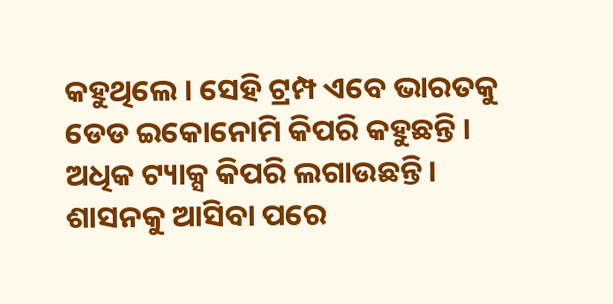କହୁଥିଲେ । ସେହି ଟ୍ରମ୍ପ ଏବେ ଭାରତକୁ ଡେଡ ଇକୋନୋମି କିପରି କହୁଛନ୍ତି । ଅଧିକ ଟ୍ୟାକ୍ସ କିପରି ଲଗାଉଛନ୍ତି ।
ଶାସନକୁ ଆସିବା ପରେ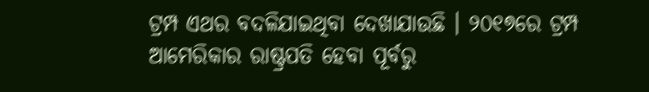ଟ୍ରମ୍ପ ଏଥର ବଦଳିଯାଇଥିବା ଦେଖାଯାଉଛି । ୨୦୧୭ରେ ଟ୍ରମ୍ପ ଆମେରିକାର ରାଷ୍ଟ୍ରପତି ହେବା ପୂର୍ବରୁ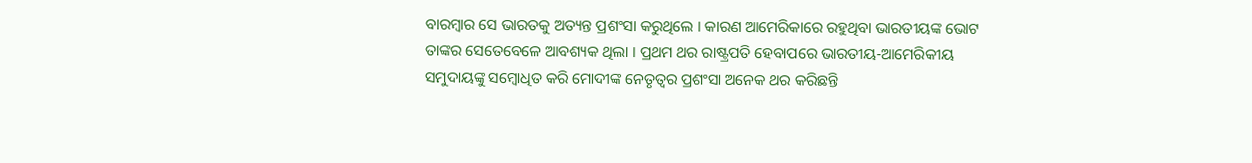ବାରମ୍ବାର ସେ ଭାରତକୁ ଅତ୍ୟନ୍ତ ପ୍ରଶଂସା କରୁଥିଲେ । କାରଣ ଆମେରିକାରେ ରହୁଥିବା ଭାରତୀୟଙ୍କ ଭୋଟ ତାଙ୍କର ସେତେବେଳେ ଆବଶ୍ୟକ ଥିଲା । ପ୍ରଥମ ଥର ରାଷ୍ଟ୍ରପତି ହେବାପରେ ଭାରତୀୟ-ଆମେରିକୀୟ ସମୁଦାୟଙ୍କୁ ସମ୍ବୋଧିତ କରି ମୋଦୀଙ୍କ ନେତୃତ୍ୱର ପ୍ରଶଂସା ଅନେକ ଥର କରିଛନ୍ତି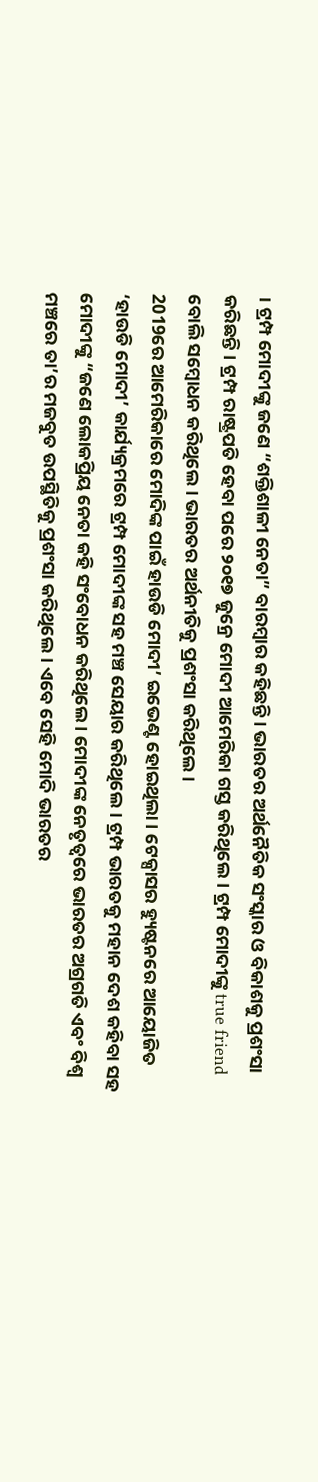। ଟ୍ରମ୍ପ ମୋଦୀଙ୍କୁ ଜଣେ “ଶକ୍ତିଶାଳୀ ନେତା” ବାରମ୍ବାର କହିଛନ୍ତି । ଭାରତର ଅର୍ଥନୈତିକ ସଂସ୍କାର ଓ ବିକାଶକୁ ପ୍ରଶଂସା କରିଛନ୍ତି । ଟ୍ରମ୍ପ ରାଷ୍ଟ୍ରପତି ହେବା ପରେ ୨୦୧୭ ଜୁନ୍ରେ ମୋଦୀ ଆମେରିକା ଗସ୍ତ କରିଥିଲେ। ଟ୍ରମ୍ପ ମୋଦୀଙ୍କୁ true friend ବୋଲି ସମ୍ବୋଧନ କରିଥିଲେ । ଭାରତର ଅର୍ଥନୀତିକୁ ପ୍ରଶଂସା କରିଥିଲେ ।
2019ରେ ଆମେରିକାରେ ମୋଦିଙ୍କ ପାଇଁ ହାଉଡି ମୋଦୀ’ ଇଭେଣ୍ଟ ହୋଇଥିଲା । ଟେକ୍ସାସର ହ୍ୟୁଷ୍ଟନରେ ଆୟୋଜିତ ‘ହାଉଡି ମୋଦୀ’ କାର୍ଯ୍ୟକ୍ରମରେ ଟ୍ରମ୍ପ ମୋଦୀଙ୍କ ସହ ମଞ୍ଚ ସେୟାର କରିଥିଲେ। ଟ୍ରମ୍ପ ଭାରତକୁ ମହାନ ଦେଶ କହିବା ସହ ମୋଦୀଙ୍କୁ “ଜଣେ ଲୋକପ୍ରିୟ ନେତା କହି ସଂବୋଧନ କରିଥିଲେ । ମୋଦୀଙ୍କ ନେତୃତ୍ୱରେ ଭାରତର ଅଗ୍ରଗତି ଏବଂ ବିଶ୍ୱ ମଞ୍ଚରେ ତା’ର ମଜବୁତ ଉପସ୍ଥିତିକୁ ପ୍ରଶଂସା କରିଥିଲେ। ଏବେ ସେହି ମୋଦି ଭାରତର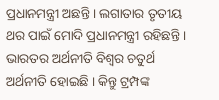ପ୍ରଧାନମନ୍ତ୍ରୀ ଅଛନ୍ତି । ଲଗାତାର ତୃତୀୟ ଥର ପାଇଁ ମୋଦି ପ୍ରଧାନମନ୍ତ୍ରୀ ରହିଛନ୍ତି । ଭାରତର ଅର୍ଥନୀତି ବିଶ୍ବର ଚତୁର୍ଥ ଅର୍ଥନୀତି ହୋଇଛି । କିନ୍ତୁ ଟ୍ରମ୍ପଙ୍କ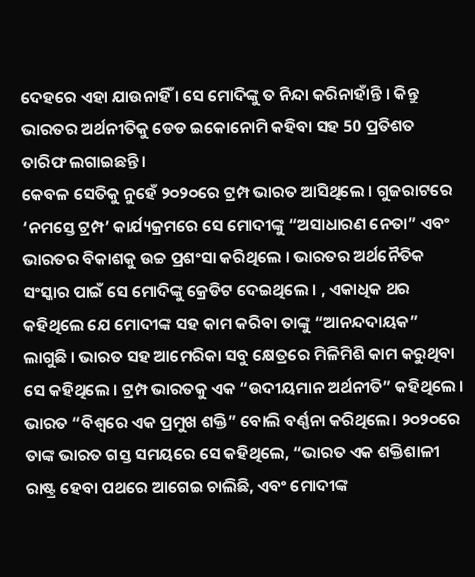ଦେହରେ ଏହା ଯାଉନାହିଁ । ସେ ମୋଦିଙ୍କୁ ତ ନିନ୍ଦା କରିନାହାଁନ୍ତି । କିନ୍ତୁ ଭାରତର ଅର୍ଥନୀତିକୁ ଡେଡ ଇକୋନୋମି କହିବା ସହ 50 ପ୍ରତିଶତ ତାରିଫ ଲଗାଇଛନ୍ତି ।
କେବଳ ସେତିକୁ ନୁହେଁ ୨୦୨୦ରେ ଟ୍ରମ୍ପ ଭାରତ ଆସିଥିଲେ । ଗୁଜରାଟରେ ‘ନମସ୍ତେ ଟ୍ରମ୍ପ’ କାର୍ଯ୍ୟକ୍ରମରେ ସେ ମୋଦୀଙ୍କୁ “ଅସାଧାରଣ ନେତା” ଏବଂ ଭାରତର ବିକାଶକୁ ଉଚ୍ଚ ପ୍ରଶଂସା କରିଥିଲେ । ଭାରତର ଅର୍ଥନୈତିକ ସଂସ୍କାର ପାଇଁ ସେ ମୋଦିଙ୍କୁ କ୍ରେଡିଟ ଦେଇଥିଲେ । , ଏକାଧିକ ଥର କହିଥିଲେ ଯେ ମୋଦୀଙ୍କ ସହ କାମ କରିବା ତାଙ୍କୁ “ଆନନ୍ଦଦାୟକ” ଲାଗୁଛି । ଭାରତ ସହ ଆମେରିକା ସବୁ କ୍ଷେତ୍ରରେ ମିଳିମିଶି କାମ କରୁଥିବା ସେ କହିଥିଲେ । ଟ୍ରମ୍ପ ଭାରତକୁ ଏକ “ଉଦୀୟମାନ ଅର୍ଥନୀତି” କହିଥିଲେ । ଭାରତ “ବିଶ୍ୱରେ ଏକ ପ୍ରମୁଖ ଶକ୍ତି” ବୋଲି ବର୍ଣ୍ଣନା କରିଥିଲେ। ୨୦୨୦ରେ ତାଙ୍କ ଭାରତ ଗସ୍ତ ସମୟରେ ସେ କହିଥିଲେ, “ଭାରତ ଏକ ଶକ୍ତିଶାଳୀ ରାଷ୍ଟ୍ର ହେବା ପଥରେ ଆଗେଇ ଚାଲିଛି, ଏବଂ ମୋଦୀଙ୍କ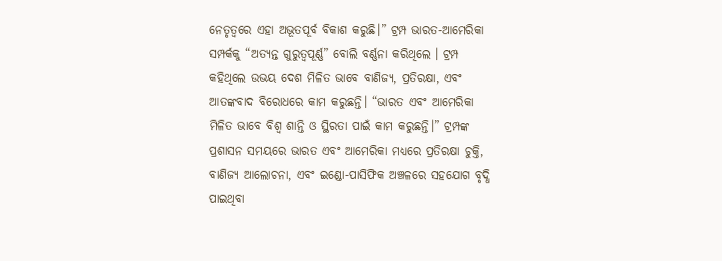ନେତୃତ୍ୱରେ ଏହା ଅଭୂତପୂର୍ବ ବିକାଶ କରୁଛି।” ଟ୍ରମ୍ପ ଭାରତ-ଆମେରିକା ସମ୍ପର୍କକୁ “ଅତ୍ୟନ୍ତ ଗୁରୁତ୍ୱପୂର୍ଣ୍ଣ” ବୋଲି ବର୍ଣ୍ଣନା କରିଥିଲେ । ଟ୍ରମ୍ପ କହିଥିଲେ ଉଭୟ ଦେଶ ମିଳିତ ଭାବେ ବାଣିଜ୍ୟ, ପ୍ରତିରକ୍ଷା, ଏବଂ ଆତଙ୍କବାଦ ବିରୋଧରେ କାମ କରୁଛନ୍ତି। “ଭାରତ ଏବଂ ଆମେରିକା ମିଳିତ ଭାବେ ବିଶ୍ୱ ଶାନ୍ତି ଓ ସ୍ଥିରତା ପାଇଁ କାମ କରୁଛନ୍ତି।” ଟ୍ରମ୍ପଙ୍କ ପ୍ରଶାସନ ସମୟରେ ଭାରତ ଏବଂ ଆମେରିକା ମଧ୍ୟରେ ପ୍ରତିରକ୍ଷା ଚୁକ୍ତି, ବାଣିଜ୍ୟ ଆଲୋଚନା, ଏବଂ ଇଣ୍ଡୋ-ପାସିଫିକ ଅଞ୍ଚଳରେ ସହଯୋଗ ବୃଦ୍ଧି ପାଇଥିବା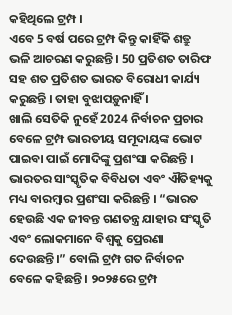କହିଥିଲେ ଟ୍ରମ୍ପ ।
ଏବେ 5 ବର୍ଷ ପରେ ଟ୍ରମ୍ପ କିନ୍ତୁ କାହିଁକି ଶତ୍ରୁ ଭଳି ଆଚରଣ କରୁଛନ୍ତି । 50 ପ୍ରତିଶତ ତାରିଫ ସହ ଶତ ପ୍ରତିଶତ ଭାରତ ବିରୋଧୀ କାର୍ଯ୍ୟ କରୁଛନ୍ତି । ତାହା ବୁଝାପଡ଼ୁନାହିଁ ।
ଖାଲି ସେତିକି ନୁହେଁ 2024 ନିର୍ବାଚନ ପ୍ରଚାର ବେଳେ ଟ୍ରମ୍ପ ଭାରତୀୟ ସମୂଦାୟଙ୍କ ଭୋଟ ପାଇବା ପାଇଁ ମୋଦିଙ୍କୁ ପ୍ରଶଂସା କରିଛନ୍ତି । ଭାରତର ସାଂସ୍କୃତିକ ବିବିଧତା ଏବଂ ଐତିହ୍ୟକୁ ମଧ୍ୟ ବାରମ୍ବାର ପ୍ରଶଂସା କରିଛନ୍ତି । “ଭାରତ ହେଉଛି ଏକ ଜୀବନ୍ତ ଗଣତନ୍ତ୍ର ଯାହାର ସଂସ୍କୃତି ଏବଂ ଲୋକମାନେ ବିଶ୍ୱକୁ ପ୍ରେରଣା ଦେଉଛନ୍ତି।” ବୋଲି ଟ୍ରମ୍ପ ଗତ ନିର୍ବାଚନ ବେଳେ କହିଛନ୍ତି । ୨୦୨୫ରେ ଟ୍ରମ୍ପ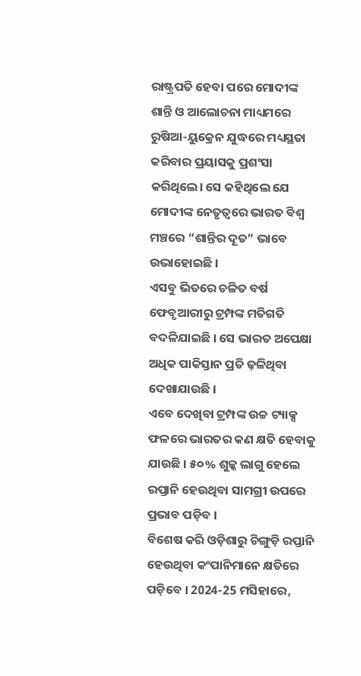ରାଷ୍ଟ୍ରପତି ହେବା ପରେ ମୋଦୀଙ୍କ ଶାନ୍ତି ଓ ଆଲୋଚନା ମାଧ୍ୟମରେ ରୁଷିଆ-ୟୁକ୍ରେନ ଯୁଦ୍ଧରେ ମଧ୍ୟସ୍ଥତା କରିବାର ପ୍ରୟାସକୁ ପ୍ରଶଂସା କରିଥିଲେ। ସେ କହିଥିଲେ ଯେ ମୋଦୀଙ୍କ ନେତୃତ୍ୱରେ ଭାରତ ବିଶ୍ୱ ମଞ୍ଚରେ “ଶାନ୍ତିର ଦୂତ” ଭାବେ ଉଭାହୋଇଛି ।
ଏସବୁ ଭିତରେ ଚଳିତ ବର୍ଷ ଫେବୃଆରୀରୁ ଟ୍ରମ୍ପଙ୍କ ମତିଗତି ବଦଳିଯାଇଛି । ସେ ଭାରତ ଅପେକ୍ଷା ଅଧିକ ପାକିସ୍ତାନ ପ୍ରତି ଢ଼ଳିଥିବା ଦେଖାଯାଉଛି ।
ଏବେ ଦେଖିବା ଟ୍ରମ୍ପଙ୍କ ଉଚ୍ଚ ଟ୍ୟାକ୍ସ ଫଳରେ ଭାରତର କଣ କ୍ଷତି ହେବାକୁ ଯାଉଛି । ୫୦% ଶୁଳ୍କ ଲାଗୁ ହେଲେ ରପ୍ତାନି ହେଉଥିବା ସାମଗ୍ରୀ ଉପରେ ପ୍ରଭାବ ପଡ଼ିବ ।
ବିଶେଷ କରି ଓଡ଼ିଶାରୁ ଚିଙ୍ଗୁଡ଼ି ରପ୍ତାନି ହେଉଥିବା କଂପାନିମାନେ କ୍ଷତିରେ ପଡ଼ିବେ । 2024-25 ମସିହାରେ,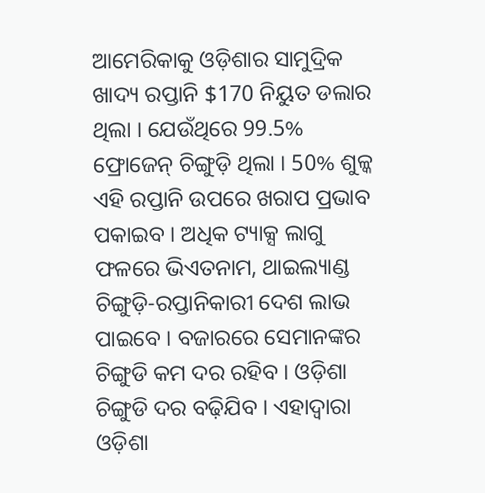ଆମେରିକାକୁ ଓଡ଼ିଶାର ସାମୁଦ୍ରିକ ଖାଦ୍ୟ ରପ୍ତାନି $170 ନିୟୁତ ଡଲାର ଥିଲା । ଯେଉଁଥିରେ 99.5% ଫ୍ରୋଜେନ୍ ଚିଙ୍ଗୁଡ଼ି ଥିଲା । 50% ଶୁଳ୍କ ଏହି ରପ୍ତାନି ଉପରେ ଖରାପ ପ୍ରଭାବ ପକାଇବ । ଅଧିକ ଟ୍ୟାକ୍ସ ଲାଗୁ ଫଳରେ ଭିଏତନାମ, ଥାଇଲ୍ୟାଣ୍ଡ ଚିଙ୍ଗୁଡ଼ି-ରପ୍ତାନିକାରୀ ଦେଶ ଲାଭ ପାଇବେ । ବଜାରରେ ସେମାନଙ୍କର ଚିଙ୍ଗୁଡି କମ ଦର ରହିବ । ଓଡ଼ିଶା ଚିଙ୍ଗୁଡି ଦର ବଢ଼ିଯିବ । ଏହାଦ୍ବାରା ଓଡ଼ିଶା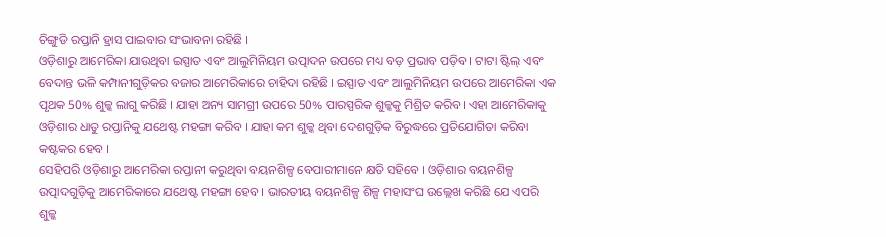ଚିଙ୍ଗୁଡି ରପ୍ତାନି ହ୍ରାସ ପାଇବାର ସଂଭାବନା ରହିଛି ।
ଓଡ଼ିଶାରୁ ଆମେରିକା ଯାଉଥିବା ଇସ୍ପାତ ଏବଂ ଆଲୁମିନିୟମ ଉତ୍ପାଦନ ଉପରେ ମଧ୍ୟ ବଡ଼ ପ୍ରଭାବ ପଡ଼ିବ । ଟାଟା ଷ୍ଟିଲ୍ ଏବଂ ବେଦାନ୍ତ ଭଳି କମ୍ପାନୀଗୁଡ଼ିକର ବଜାର ଆମେରିକାରେ ଚାହିଦା ରହିଛି । ଇସ୍ପାତ ଏବଂ ଆଲୁମିନିୟମ ଉପରେ ଆମେରିକା ଏକ ପୃଥକ 50% ଶୁଳ୍କ ଲାଗୁ କରିଛି । ଯାହା ଅନ୍ୟ ସାମଗ୍ରୀ ଉପରେ 50% ପାରସ୍ପରିକ ଶୁଳ୍କକୁ ମିଶ୍ରିତ କରିବ। ଏହା ଆମେରିକାକୁ ଓଡ଼ିଶାର ଧାତୁ ରପ୍ତାନିକୁ ଯଥେଷ୍ଟ ମହଙ୍ଗା କରିବ । ଯାହା କମ ଶୁଳ୍କ ଥିବା ଦେଶଗୁଡ଼ିକ ବିରୁଦ୍ଧରେ ପ୍ରତିଯୋଗିତା କରିବା କଷ୍ଟକର ହେବ ।
ସେହିପରି ଓଡ଼ିଶାରୁ ଆମେରିକା ରପ୍ତାନୀ କରୁଥିବା ବୟନଶିଳ୍ପ ବେପାରୀମାନେ କ୍ଷତି ସହିବେ । ଓଡ଼ିଶାର ବୟନଶିଳ୍ପ ଉତ୍ପାଦଗୁଡ଼ିକୁ ଆମେରିକାରେ ଯଥେଷ୍ଟ ମହଙ୍ଗା ହେବ । ଭାରତୀୟ ବୟନଶିଳ୍ପ ଶିଳ୍ପ ମହାସଂଘ ଉଲ୍ଲେଖ କରିଛି ଯେ ଏପରି ଶୁଳ୍କ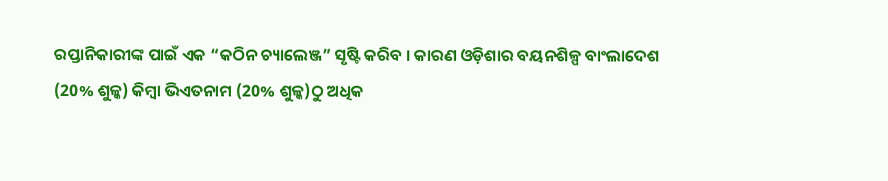ରପ୍ତାନିକାରୀଙ୍କ ପାଇଁ ଏକ “କଠିନ ଚ୍ୟାଲେଞ୍ଜ” ସୃଷ୍ଟି କରିବ । କାରଣ ଓଡ଼ିଶାର ବୟନଶିଳ୍ପ ବାଂଲାଦେଶ (20% ଶୁଳ୍କ) କିମ୍ବା ଭିଏତନାମ (20% ଶୁଳ୍କ)ଠୁ ଅଧିକ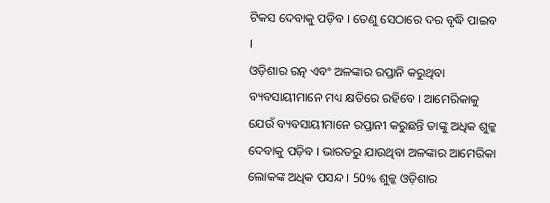ଟିକସ ଦେବାକୁ ପଡ଼ିବ । ତେଣୁ ସେଠାରେ ଦର ବୃଦ୍ଧି ପାଇବ ।
ଓଡ଼ିଶାର ରତ୍ନ ଏବଂ ଅଳଙ୍କାର ରପ୍ତାନି କରୁଥିବା ବ୍ୟବସାୟୀମାନେ ମଧ୍ୟ କ୍ଷତିରେ ରହିବେ । ଆମେରିକାକୁ ଯେଉଁ ବ୍ୟବସାୟୀମାନେ ରପ୍ତାନୀ କରୁଛନ୍ତି ତାଙ୍କୁ ଅଧିକ ଶୁଳ୍କ ଦେବାକୁ ପଡ଼ିବ । ଭାରତରୁ ଯାଉଥିବା ଅଳଙ୍କାର ଆମେରିକା ଲୋକଙ୍କ ଅଧିକ ପସନ୍ଦ । 50% ଶୁଳ୍କ ଓଡ଼ିଶାର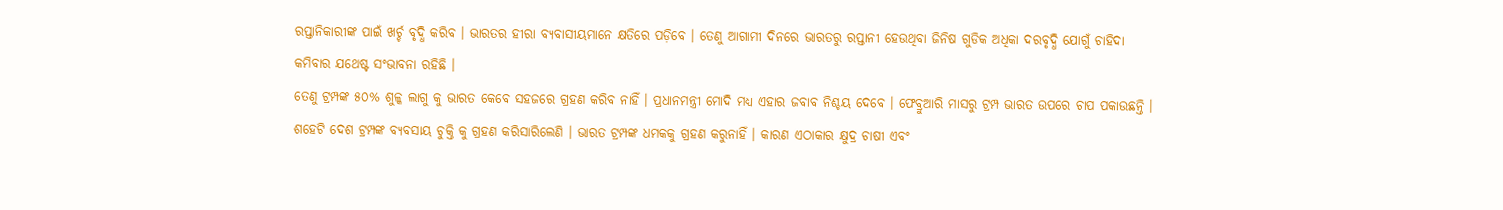ରପ୍ତାନିକାରୀଙ୍କ ପାଇଁ ଖର୍ଚ୍ଚ ବୃଦ୍ଧି କରିବ । ଭାରତର ହୀରା ବ୍ୟବାସୀୟମାନେ କ୍ଷତିରେ ପଡ଼ିବେ । ତେଣୁ ଆଗାମୀ ଦିନରେ ଭାରତରୁ ରପ୍ତାନୀ ହେଉଥିବା ଜିନିଷ ଗୁଡିକ ଅଧିକା ଦରବୃଦ୍ଧି ଯୋଗୁଁ ଚାହିଦା କମିବାର ଯଥେଷ୍ଟ ସଂଭାବନା ରହିଛି ।
ତେଣୁ ଟ୍ରମ୍ପଙ୍କ ୫୦% ଶୁଳ୍କ ଲାଗୁ କୁ ଭାରତ କେବେ ସହଜରେ ଗ୍ରହଣ କରିବ ନାହିଁ । ପ୍ରଧାନମନ୍ତ୍ରୀ ମୋଦି ମଧ୍ୟ ଏହାର ଜବାବ ନିଶ୍ଚୟ ଦେବେ । ଫେବ୍ରୁଆରି ମାସରୁ ଟ୍ରମ୍ପ ଭାରତ ଉପରେ ଚାପ ପକାଉଛନ୍ତି । ଶହେଟି ଦେଶ ଟ୍ରମ୍ପଙ୍କ ବ୍ୟବସାୟ ଚୁକ୍ତି କୁ ଗ୍ରହଣ କରିସାରିଲେଣି । ଭାରତ ଟ୍ରମ୍ପଙ୍କ ଧମକକୁ ଗ୍ରହଣ କରୁନାହିଁ । କାରଣ ଏଠାକାର କ୍ଷୁଦ୍ର ଚାଷୀ ଏବଂ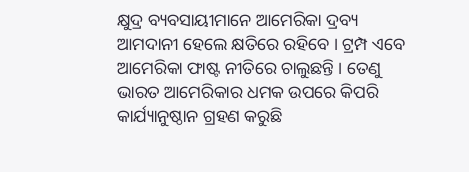କ୍ଷୁଦ୍ର ବ୍ୟବସାୟୀମାନେ ଆମେରିକା ଦ୍ରବ୍ୟ ଆମଦାନୀ ହେଲେ କ୍ଷତିରେ ରହିବେ । ଟ୍ରମ୍ପ ଏବେ ଆମେରିକା ଫାଷ୍ଟ ନୀତିରେ ଚାଲୁଛନ୍ତି । ତେଣୁ ଭାରତ ଆମେରିକାର ଧମକ ଉପରେ କିପରି କାର୍ଯ୍ୟାନୁଷ୍ଠାନ ଗ୍ରହଣ କରୁଛି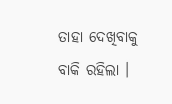ତାହା ଦେଖିବାକୁ ବାକି ରହିଲା ।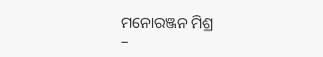ମନୋରଞ୍ଜନ ମିଶ୍ର
–